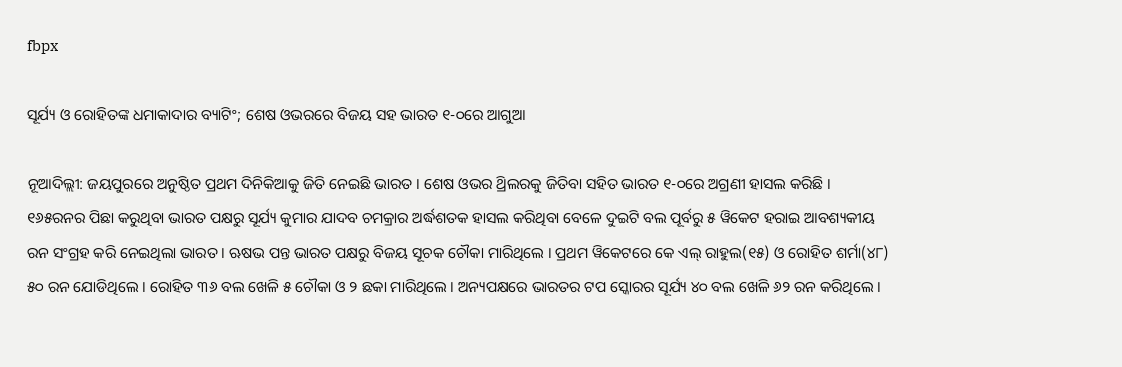fbpx

ସୂର୍ଯ୍ୟ ଓ ରୋହିତଙ୍କ ଧମାକାଦାର ବ୍ୟାଟିଂ; ଶେଷ ଓଭରରେ ବିଜୟ ସହ ଭାରତ ୧-୦ରେ ଆଗୁଆ

ନୂଆଦିଲ୍ଲୀ: ଜୟପୁରରେ ଅନୁଷ୍ଠିତ ପ୍ରଥମ ଦିନିକିଆକୁ ଜିତି ନେଇଛି ଭାରତ । ଶେଷ ଓଭର ଥ୍ରିଲରକୁ ଜିତିବା ସହିତ ଭାରତ ୧-୦ରେ ଅଗ୍ରଣୀ ହାସଲ କରିଛି । ୧୬୫ରନର ପିଛା କରୁଥିବା ଭାରତ ପକ୍ଷରୁ ସୂର୍ଯ୍ୟ କୁମାର ଯାଦବ ଚମକ୍ରାର ଅର୍ଦ୍ଧଶତକ ହାସଲ କରିଥିବା ବେଳେ ଦୁଇଟି ବଲ ପୂର୍ବରୁ ୫ ୱିକେଟ ହରାଇ ଆବଶ୍ୟକୀୟ ରନ ସଂଗ୍ରହ କରି ନେଇଥିଲା ଭାରତ । ଋଷଭ ପନ୍ତ ଭାରତ ପକ୍ଷରୁ ବିଜୟ ସୂଚକ ଚୌକା ମାରିଥିଲେ । ପ୍ରଥମ ୱିକେଟରେ କେ ଏଲ୍ ରାହୁଲ(୧୫) ଓ ରୋହିତ ଶର୍ମା(୪୮) ୫୦ ରନ ଯୋଡିଥିଲେ । ରୋହିତ ୩୬ ବଲ ଖେଳି ୫ ଚୌକା ଓ ୨ ଛକା ମାରିଥିଲେ । ଅନ୍ୟପକ୍ଷରେ ଭାରତର ଟପ ସ୍କୋରର ସୂର୍ଯ୍ୟ ୪୦ ବଲ ଖେଳି ୬୨ ରନ କରିଥିଲେ ।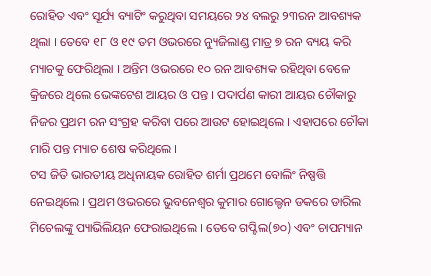ରୋହିତ ଏବଂ ସୂର୍ଯ୍ୟ ବ୍ୟାଟିଂ କରୁଥିବା ସମୟରେ ୨୪ ବଲରୁ ୨୩ରନ ଆବଶ୍ୟକ ଥିଲା । ତେବେ ୧୮ ଓ ୧୯ ତମ ଓଭରରେ ନ୍ୟୁଜିଲାଣ୍ଡ ମାତ୍ର ୭ ରନ ବ୍ୟୟ କରି ମ୍ୟାଚକୁ ଫେରିଥିଲା । ଅନ୍ତିମ ଓଭରରେ ୧୦ ରନ ଆବଶ୍ୟକ ରହିଥିବା ବେଳେ କ୍ରିଜରେ ଥିଲେ ଭେଙ୍କଟେଶ ଆୟର ଓ ପନ୍ତ । ପଦାର୍ପଣ କାରୀ ଆୟର ଚୌକାରୁ ନିଜର ପ୍ରଥମ ରନ ସଂଗ୍ରହ କରିବା ପରେ ଆଉଟ ହୋଇଥିଲେ । ଏହାପରେ ଚୌକା ମାରି ପନ୍ତ ମ୍ୟାଚ ଶେଷ କରିଥିଲେ ।
ଟସ ଜିତି ଭାରତୀୟ ଅଧିନାୟକ ରୋହିତ ଶର୍ମା ପ୍ରଥମେ ବୋଲିଂ ନିଷ୍ପତ୍ତି ନେଇଥିଲେ । ପ୍ରଥମ ଓଭରରେ ଭୁବନେଶ୍ୱର କୁମାର ଗୋଲ୍ଡେନ ଡକରେ ଡାରିଲ ମିଚେଲଙ୍କୁ ପ୍ୟାଭିଲିୟନ ଫେରାଇଥିଲେ । ତେବେ ଗପ୍ଟିଲ(୭୦) ଏବଂ ଚାପମ୍ୟାନ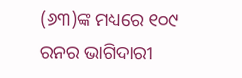(୬୩)ଙ୍କ ମଧ୍ୟରେ ୧୦୯ ରନର ଭାଗିଦାରୀ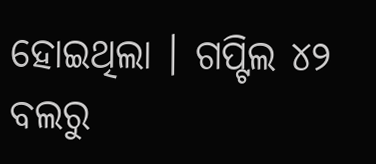ହୋଇଥିଲା । ଗପ୍ଟିଲ ୪୨ ବଲରୁ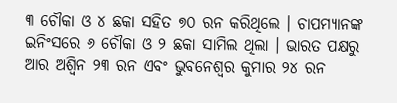୩ ଚୌକା ଓ ୪ ଛକା ସହିତ ୭୦ ରନ କରିଥିଲେ । ଚାପମ୍ୟାନଙ୍କ ଇନିଂସରେ ୬ ଚୌକା ଓ ୨ ଛକା ସାମିଲ ଥିଲା । ଭାରତ ପକ୍ଷରୁ ଆର ଅଶ୍ୱିନ ୨୩ ରନ ଏବଂ ଭୁବନେଶ୍ୱର କୁମାର ୨୪ ରନ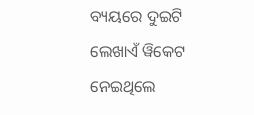ବ୍ୟୟରେ ଦୁଇଟି ଲେଖାଏଁ ୱିକେଟ ନେଇଥିଲେ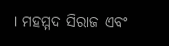। ମହମ୍ମଦ ସିରାଜ ଏବଂ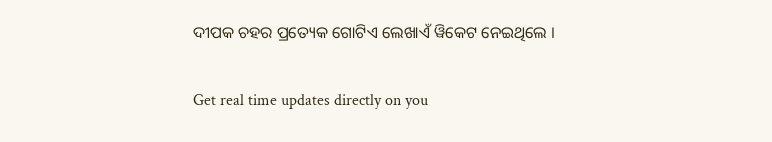ଦୀପକ ଚହର ପ୍ରତ୍ୟେକ ଗୋଟିଏ ଲେଖାଏଁ ୱିକେଟ ନେଇଥିଲେ ।

Get real time updates directly on you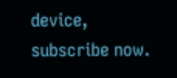device, subscribe now.